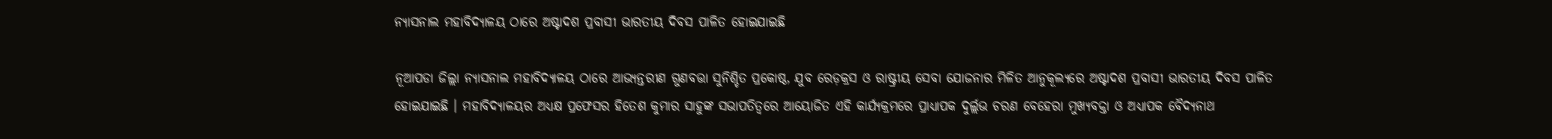ନ୍ୟାସନାଲ ମହାବିଦ୍ୟାଳୟ ଠାରେ ଅଷ୍ଟାଦଶ ପ୍ରବାସୀ ଭାରତୀୟ ଦିବସ ପାଳିତ ହୋଇଯାଇଛି

ନୂଆପଡା ଜିଲ୍ଲା ନ୍ୟାସନାଲ ମହାବିଦ୍ୟାଳୟ ଠାରେ ଆଭ୍ଯନ୍ତରୀଣ ଗୁଣବତ୍ତା ସୁନିଶ୍ଚିତ ପ୍ରକୋଷ୍ଠ, ଯୁବ ରେଡ଼କ୍ରସ ଓ ରାଷ୍ଟ୍ରୀୟ ସେବା ଯୋଜନାର ମିଳିତ ଆନୁକୂଲ୍ୟରେ ଅଷ୍ଟାଦଶ ପ୍ରବାସୀ ଭାରତୀୟ ଦିବସ ପାଳିତ ହୋଇଯାଇଛି । ମହାବିଦ୍ୟାଳୟର ଅଧ୍ଯକ୍ଷ ପ୍ରଫେସର ହିତେଶ କୁମାର ସାହୁଙ୍କ ସଭାପତିତ୍ବରେ ଆୟୋଜିତ ଏହି କାର୍ଯ୍ୟକ୍ରମରେ ପ୍ରାଧ୍ୟାପକ ଦୁର୍ଲ୍ଲଭ ଚରଣ ବେହେରା ମୁଖ୍ୟବକ୍ତା ଓ ଅଧ୍ଯାପକ ବୈଦ୍ଯନାଥ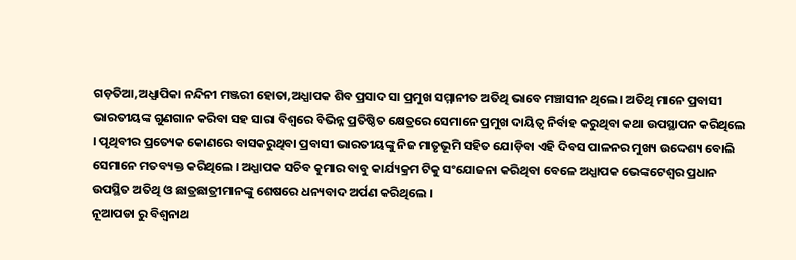ଗଡ଼ତିଆ,ଅଧ୍ଯାପିକା ନନ୍ଦିନୀ ମଞ୍ଜରୀ ହୋତା,ଅଧ୍ଯାପକ ଶିବ ପ୍ରସାଦ ସା ପ୍ରମୁଖ ସମ୍ମାନୀତ ଅତିଥି ଭାବେ ମଞ୍ଚାସୀନ ଥିଲେ। ଅତିଥି ମାନେ ପ୍ରବାସୀ ଭାରତୀୟଙ୍କ ଗୁଣଗାନ କରିବା ସହ ସାରା ବିଶ୍ବରେ ବିଭିନ୍ନ ପ୍ରତିଷ୍ଠିତ କ୍ଷେତ୍ରରେ ସେମାନେ ପ୍ରମୁଖ ଦାୟିତ୍ୱ ନିର୍ବାହ କରୁଥିବା କଥା ଉପସ୍ଥାପନ କରିଥିଲେ । ପୃଥିବୀର ପ୍ରତ୍ୟେକ କୋଣରେ ବାସକରୁଥିବା ପ୍ରବାସୀ ଭାରତୀୟଙ୍କୁ ନିଜ ମାତୃଭୂମି ସହିତ ଯୋଡ଼ିବା ଏହି ଦିବସ ପାଳନର ମୁଖ୍ୟ ଉଦ୍ଦେଶ୍ୟ ବୋଲି ସେମାନେ ମତବ୍ୟକ୍ତ କରିଥିଲେ । ଅଧ୍ଯାପକ ସଚିବ କୁମାର ବାବୁ କାର୍ଯ୍ୟକ୍ରମ ଟିକୁ ସଂଯୋଜନା କରିଥିବା ବେଳେ ଅଧ୍ଯାପକ ଭେଙ୍କଟେଶ୍ବର ପ୍ରଧାନ ଉପସ୍ଥିତ ଅତିଥି ଓ ଛାତ୍ରଛାତ୍ରୀମାନଙ୍କୁ ଶେଷରେ ଧନ୍ୟବାଦ ଅର୍ପଣ କରିଥିଲେ ।
ନୂଆପଡା ରୁ ବିଶ୍ୱନାଥ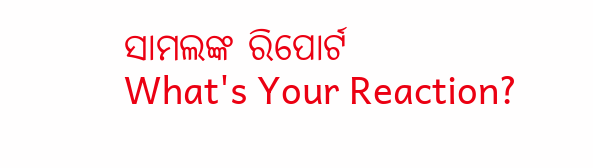ସାମଲଙ୍କ ରିପୋର୍ଟ
What's Your Reaction?